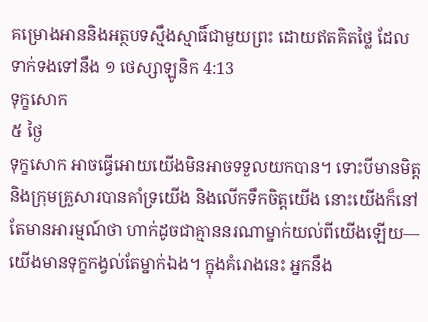គម្រោងអាននិងអត្ថបទស្មឹងស្មាធិ៍ជាមួយព្រះ ដោយឥតគិតថ្លៃ ដែលទាក់ទងទៅនឹង ១ ថេស្សាឡូនិក 4:13
ទុក្ខសោក
៥ ថ្ងៃ
ទុក្ខសោក អាចធ្វើអោយយើងមិនអាចទទួលយកបាន។ ទោះបីមានមិត្ត និងក្រុមគ្រួសារបានគាំទ្រយើង និងលើកទឹកចិត្តយើង នោះយើងក៏នៅតែមានអារម្មណ៍ថា ហាក់ដូចជាគ្មាននរណាម្នាក់យល់ពីយើងឡើយ—យើងមានទុក្ខកង្វល់តែម្នាក់ឯង។ ក្នុងគំរោងនេះ អ្នកនឹង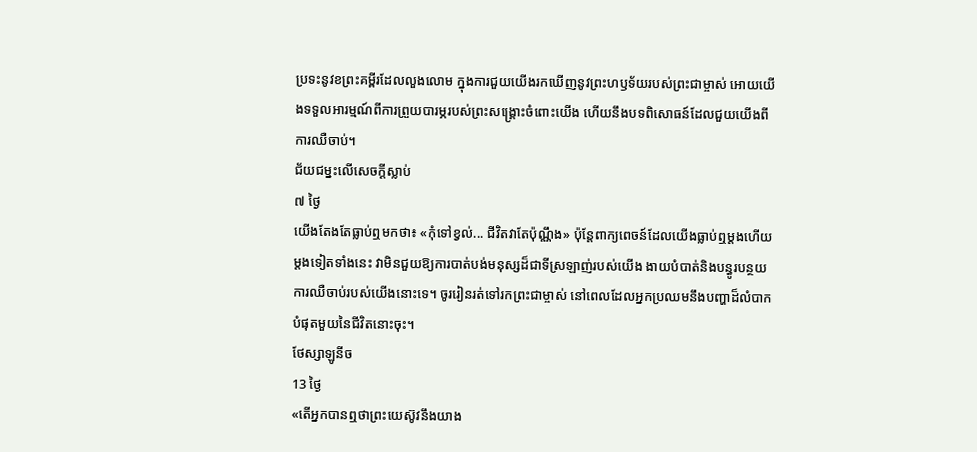ប្រទះនូវខព្រះគម្ពីរដែលលួងលោម ក្នុងការជួយយើងរកឃើញនូវព្រះហឫទ័យរបស់ព្រះជាម្ចាស់ អោយយើងទទួលអារម្មណ៍ពីការព្រួយបារម្ភរបស់ព្រះសង្គ្រោះចំពោះយើង ហើយនឹងបទពិសោធន៍ដែលជួយយើងពីការឈឺចាប់។
ជ័យជម្នះលើសេចក្ដីស្លាប់
៧ ថ្ងៃ
យើងតែងតែធ្លាប់ឮមកថា៖ «កុំទៅខ្វល់... ជីវិតវាតែប៉ុណ្ណឹង» ប៉ុន្តែពាក្យពេចន៍ដែលយើងធ្លាប់ឮម្ដងហើយម្ដងទៀតទាំងនេះ វាមិនជួយឱ្យការបាត់បង់មនុស្សដ៏ជាទីស្រឡាញ់របស់យើង ងាយបំបាត់និងបន្ធូរបន្ថយការឈឺចាប់របស់យើងនោះទេ។ ចូររៀនរត់ទៅរកព្រះជាម្ចាស់ នៅពេលដែលអ្នកប្រឈមនឹងបញ្ហាដ៏លំបាកបំផុតមួយនៃជីវិតនោះចុះ។
ថែស្សាឡូនីច
13 ថ្ងៃ
«តើអ្នកបានឮថាព្រះយេស៊ូវនឹងយាង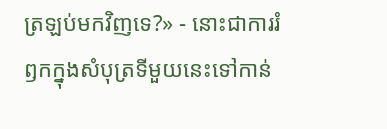ត្រឡប់មកវិញទេ?» - នោះជាការរំឭកក្នុងសំបុត្រទីមួយនេះទៅកាន់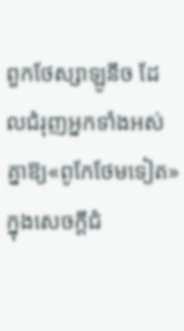ពួកថែស្សាឡូនីច ដែលជំរុញអ្នកទាំងអស់គ្នាឱ្យ«ពូកែថែមទៀត»ក្នុងសេចក្ដីជំ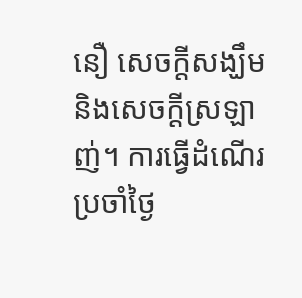នឿ សេចក្ដីសង្ឃឹម និងសេចក្ដីស្រឡាញ់។ ការធ្វើដំណើរប្រចាំថ្ងៃ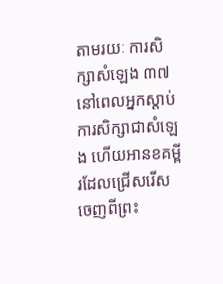តាមរយៈ ការសិក្សាសំឡេង ៣៧ នៅពេលអ្នកស្តាប់ការសិក្សាជាសំឡេង ហើយអានខគម្ពីរដែលជ្រើសរើសចេញពីព្រះ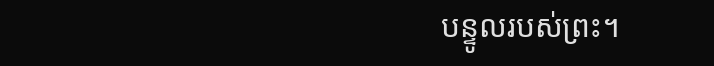បន្ទូលរបស់ព្រះ។